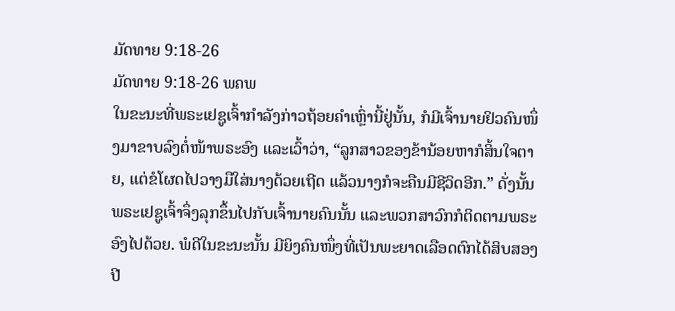ມັດທາຍ 9:18-26
ມັດທາຍ 9:18-26 ພຄພ
ໃນຂະນະທີ່ພຣະເຢຊູເຈົ້າກຳລັງກ່າວຖ້ອຍຄຳເຫຼົ່ານີ້ຢູ່ນັ້ນ, ກໍມີເຈົ້ານາຍຢິວຄົນໜຶ່ງມາຂາບລົງຕໍ່ໜ້າພຣະອົງ ແລະເວົ້າວ່າ, “ລູກສາວຂອງຂ້ານ້ອຍຫາກໍສິ້ນໃຈຕາຍ, ແຕ່ຂໍໂຜດໄປວາງມືໃສ່ນາງດ້ວຍເຖີດ ແລ້ວນາງກໍຈະຄືນມີຊີວິດອີກ.” ດັ່ງນັ້ນ ພຣະເຢຊູເຈົ້າຈຶ່ງລຸກຂຶ້ນໄປກັບເຈົ້ານາຍຄົນນັ້ນ ແລະພວກສາວົກກໍຕິດຕາມພຣະອົງໄປດ້ວຍ. ພໍດີໃນຂະນະນັ້ນ ມີຍິງຄົນໜຶ່ງທີ່ເປັນພະຍາດເລືອດຕົກໄດ້ສິບສອງປີ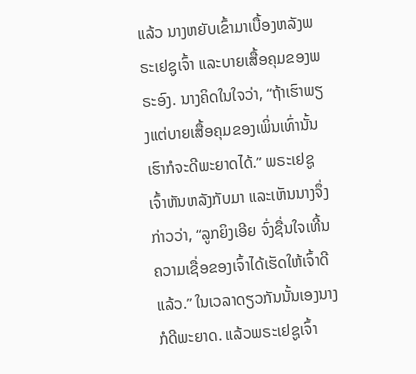ແລ້ວ ນາງຫຍັບເຂົ້າມາເບື້ອງຫລັງພຣະເຢຊູເຈົ້າ ແລະບາຍເສື້ອຄຸມຂອງພຣະອົງ. ນາງຄິດໃນໃຈວ່າ, “ຖ້າເຮົາພຽງແຕ່ບາຍເສື້ອຄຸມຂອງເພິ່ນເທົ່ານັ້ນ ເຮົາກໍຈະດີພະຍາດໄດ້.” ພຣະເຢຊູເຈົ້າຫັນຫລັງກັບມາ ແລະເຫັນນາງຈຶ່ງກ່າວວ່າ, “ລູກຍິງເອີຍ ຈົ່ງຊື່ນໃຈເທີ້ນ ຄວາມເຊື່ອຂອງເຈົ້າໄດ້ເຮັດໃຫ້ເຈົ້າດີແລ້ວ.” ໃນເວລາດຽວກັນນັ້ນເອງນາງກໍດີພະຍາດ. ແລ້ວພຣະເຢຊູເຈົ້າ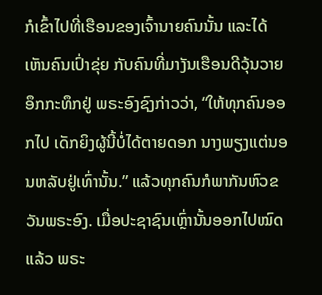ກໍເຂົ້າໄປທີ່ເຮືອນຂອງເຈົ້ານາຍຄົນນັ້ນ ແລະໄດ້ເຫັນຄົນເປົ່າຂຸ່ຍ ກັບຄົນທີ່ມາງັນເຮືອນດີວຸ້ນວາຍອຶກກະທຶກຢູ່ ພຣະອົງຊົງກ່າວວ່າ, “ໃຫ້ທຸກຄົນອອກໄປ ເດັກຍິງຜູ້ນີ້ບໍ່ໄດ້ຕາຍດອກ ນາງພຽງແຕ່ນອນຫລັບຢູ່ເທົ່ານັ້ນ.” ແລ້ວທຸກຄົນກໍພາກັນຫົວຂວັນພຣະອົງ. ເມື່ອປະຊາຊົນເຫຼົ່ານັ້ນອອກໄປໝົດແລ້ວ ພຣະ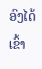ອົງໄດ້ເຂົ້າ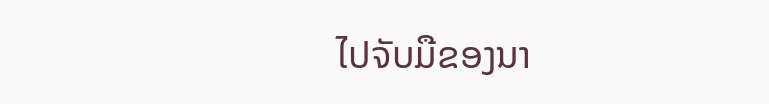ໄປຈັບມືຂອງນາ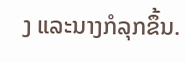ງ ແລະນາງກໍລຸກຂຶ້ນ.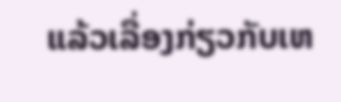ແລ້ວເລື່ອງກ່ຽວກັບເຫ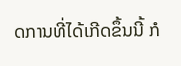ດການທີ່ໄດ້ເກີດຂຶ້ນນີ້ ກໍ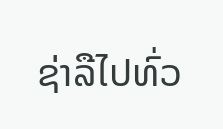ຊ່າລືໄປທົ່ວ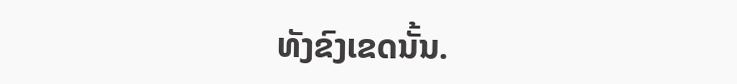ທັງຂົງເຂດນັ້ນ.